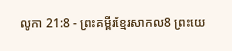លូកា 21:8 - ព្រះគម្ពីរខ្មែរសាកល8 ព្រះយេ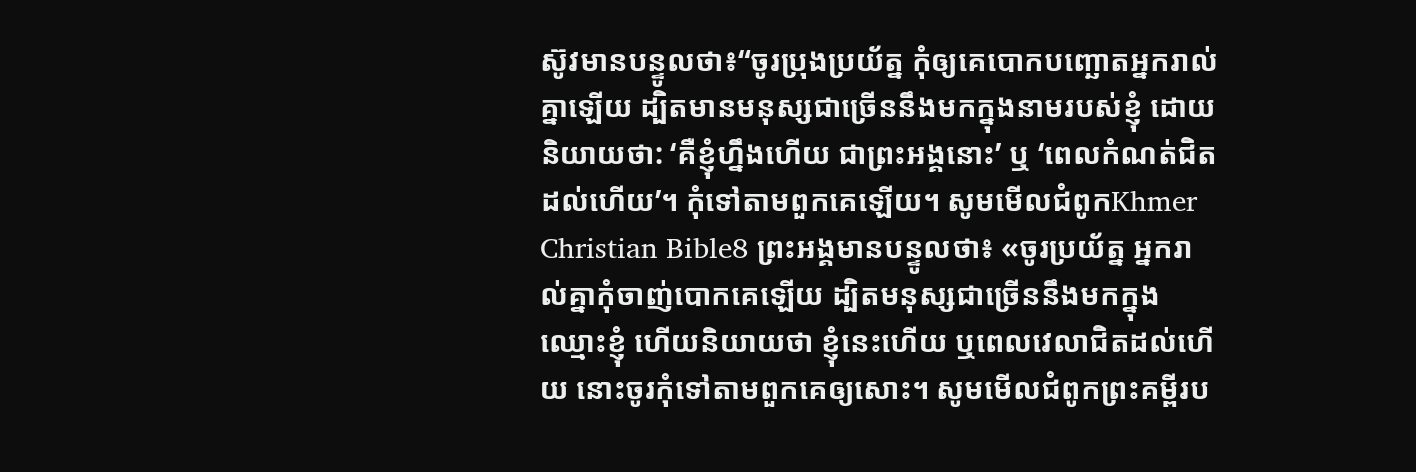ស៊ូវមានបន្ទូលថា៖“ចូរប្រុងប្រយ័ត្ន កុំឲ្យគេបោកបញ្ឆោតអ្នករាល់គ្នាឡើយ ដ្បិតមានមនុស្សជាច្រើននឹងមកក្នុងនាមរបស់ខ្ញុំ ដោយនិយាយថា: ‘គឺខ្ញុំហ្នឹងហើយ ជាព្រះអង្គនោះ’ ឬ ‘ពេលកំណត់ជិតដល់ហើយ’។ កុំទៅតាមពួកគេឡើយ។ សូមមើលជំពូកKhmer Christian Bible8 ព្រះអង្គមានបន្ទូលថា៖ «ចូរប្រយ័ត្ន អ្នករាល់គ្នាកុំចាញ់បោកគេឡើយ ដ្បិតមនុស្សជាច្រើននឹងមកក្នុងឈ្មោះខ្ញុំ ហើយនិយាយថា ខ្ញុំនេះហើយ ឬពេលវេលាជិតដល់ហើយ នោះចូរកុំទៅតាមពួកគេឲ្យសោះ។ សូមមើលជំពូកព្រះគម្ពីរប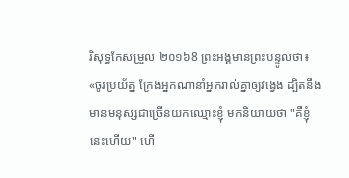រិសុទ្ធកែសម្រួល ២០១៦8 ព្រះអង្គមានព្រះបន្ទូលថា៖ «ចូរប្រយ័ត្ន ក្រែងអ្នកណានាំអ្នករាល់គ្នាឲ្យវង្វេង ដ្បិតនឹងមានមនុស្សជាច្រើនយកឈ្មោះខ្ញុំ មកនិយាយថា "គឺខ្ញុំនេះហើយ" ហើ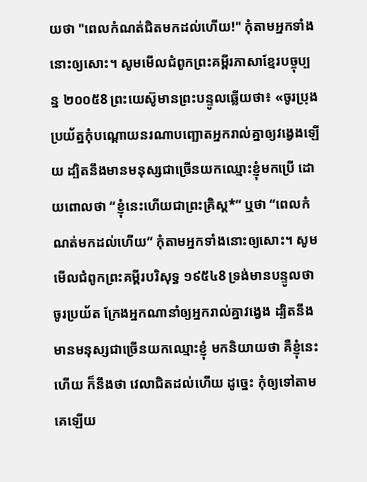យថា "ពេលកំណត់ជិតមកដល់ហើយ!" កុំតាមអ្នកទាំងនោះឲ្យសោះ។ សូមមើលជំពូកព្រះគម្ពីរភាសាខ្មែរបច្ចុប្បន្ន ២០០៥8 ព្រះយេស៊ូមានព្រះបន្ទូលឆ្លើយថា៖ «ចូរប្រុងប្រយ័ត្នកុំបណ្ដោយនរណាបញ្ឆោតអ្នករាល់គ្នាឲ្យវង្វេងឡើយ ដ្បិតនឹងមានមនុស្សជាច្រើនយកឈ្មោះខ្ញុំមកប្រើ ដោយពោលថា “ខ្ញុំនេះហើយជាព្រះគ្រិស្ត*” ឬថា “ពេលកំណត់មកដល់ហើយ” កុំតាមអ្នកទាំងនោះឲ្យសោះ។ សូមមើលជំពូកព្រះគម្ពីរបរិសុទ្ធ ១៩៥៤8 ទ្រង់មានបន្ទូលថា ចូរប្រយ័ត ក្រែងអ្នកណានាំឲ្យអ្នករាល់គ្នាវង្វេង ដ្បិតនឹងមានមនុស្សជាច្រើនយកឈ្មោះខ្ញុំ មកនិយាយថា គឺខ្ញុំនេះហើយ ក៏នឹងថា វេលាជិតដល់ហើយ ដូច្នេះ កុំឲ្យទៅតាមគេឡើយ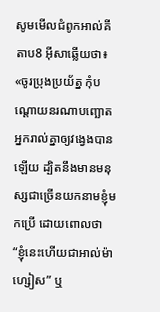សូមមើលជំពូកអាល់គីតាប8 អ៊ីសាឆ្លើយថា៖ «ចូរប្រុងប្រយ័ត្ន កុំបណ្ដោយនរណាបញ្ឆោតអ្នករាល់គ្នាឲ្យវង្វេងបានឡើយ ដ្បិតនឹងមានមនុស្សជាច្រើនយកនាមខ្ញុំមកប្រើ ដោយពោលថា “ខ្ញុំនេះហើយជាអាល់ម៉ាហ្សៀស” ឬ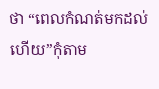ថា “ពេលកំណត់មកដល់ហើយ”កុំតាម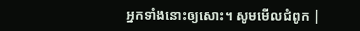អ្នកទាំងនោះឲ្យសោះ។ សូមមើលជំពូក |